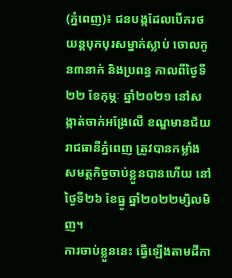(ភ្នំពេញ)៖ ជនបង្កដែលបើករថយន្ដបុកបុរសម្នាក់ស្លាប់ ចោលកូន៣នាក់ និងប្រពន្ធ កាលពីថ្ងៃទី២២ ខែកុម្ភៈ ឆ្នាំ២០២១ នៅសង្កាត់ចាក់អង្រែលើ ខណ្ឌមានជ័យ រាជធានីភ្នំពេញ ត្រូវបានកម្លាំងសមត្ថកិច្ចចាប់ខ្លួនបានហើយ នៅថ្ងៃទី២៦ ខែធ្នូ ឆ្នាំ២០២២ម្សិលមិញ។
ការចាប់ខ្លួននេះ ធ្វើឡើងតាមដីកា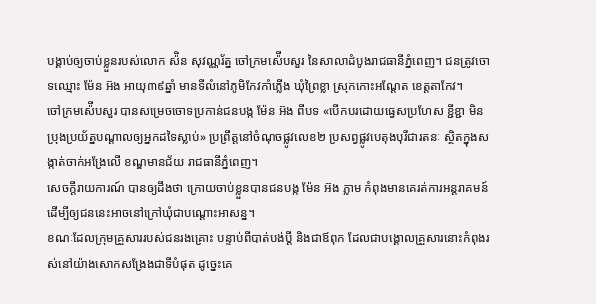បង្គាប់ឲ្យចាប់ខ្លួនរបស់លោក ស៉ិន សុវណ្ណរ័ត្ន ចៅក្រមស៉ើបសួរ នៃសាលាដំបូងរាជធានីភ្នំពេញ។ ជនត្រូវចោទឈ្មោះ ម៉ែន អ៊ង អាយុ៣៩ឆ្នាំ មានទីលំនៅភូមិកែវកាំភ្លើង ឃុំព្រៃខ្លា ស្រុកកោះអណ្ដែត ខេត្តតាកែវ។
ចៅក្រមស៉ើបសួរ បានសម្រេចចោទប្រកាន់ជនបង្ក ម៉ែន អ៊ង ពីបទ «បើកបរដោយធ្វេសប្រហែស ខ្ជីខ្ជា មិនប្រុងប្រយ័ត្នបណ្ដាលឲ្យអ្នកដទៃស្លាប់» ប្រព្រឹត្តនៅចំណុចផ្លូវលេខ២ ប្រសព្វផ្លូវបេតុងបុរីជារតនៈ ស្ថិតក្នុងសង្កាត់ចាក់អង្រែលើ ខណ្ឌមានជ័យ រាជធានីភ្នំពេញ។
សេចក្ដីរាយការណ៍ បានឲ្យដឹងថា ក្រោយចាប់ខ្លួនបានជនបង្ក ម៉ែន អ៊ង ភ្លាម កំពុងមានគេរត់ការអន្ដរាគមន៍ដើម្បីឲ្យជននេះអាចនៅក្រៅឃុំជាបណ្ដោះអាសន្ន។
ខណៈដែលក្រុមគ្រួសាររបស់ជនរងគ្រោះ បន្ទាប់ពីបាត់បង់ប្ដី និងជាឪពុក ដែលជាបង្គោលគ្រួសារនោះកំពុងរស់នៅយ៉ាងសោកសង្រែងជាទីបំផុត ដូច្នេះគេ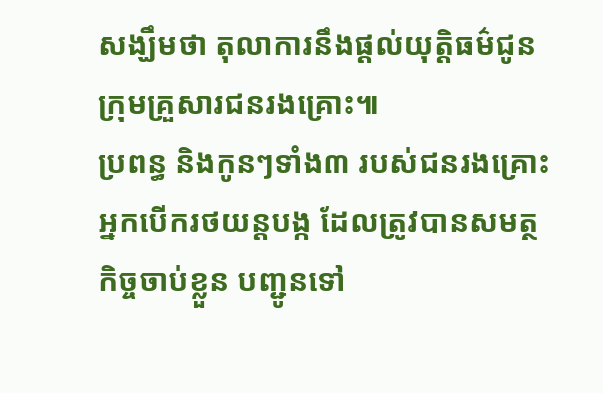សង្ឃឹមថា តុលាការនឹងផ្ដល់យុត្តិធម៌ជូនក្រុមគ្រួសារជនរងគ្រោះ៕
ប្រពន្ធ និងកូនៗទាំង៣ របស់ជនរងគ្រោះ
អ្នកបើករថយន្តបង្ក ដែលត្រូវបានសមត្ថកិច្ចចាប់ខ្លួន បញ្ជូនទៅ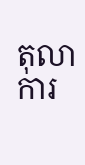តុលាការ